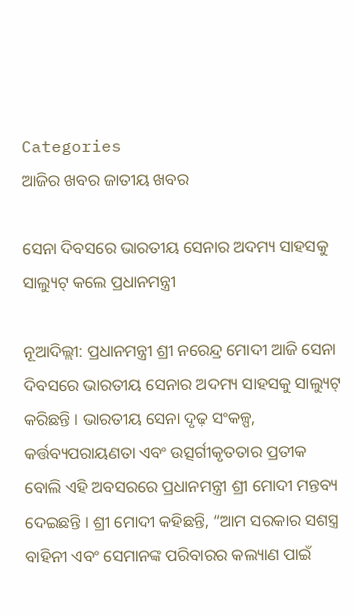Categories
ଆଜିର ଖବର ଜାତୀୟ ଖବର

ସେନା ଦିବସରେ ଭାରତୀୟ ସେନାର ଅଦମ୍ୟ ସାହସକୁ ସାଲ୍ୟୁଟ୍ କଲେ ପ୍ରଧାନମନ୍ତ୍ରୀ

ନୂଆଦିଲ୍ଲୀ: ପ୍ରଧାନମନ୍ତ୍ରୀ ଶ୍ରୀ ନରେନ୍ଦ୍ର ମୋଦୀ ଆଜି ସେନା ଦିବସରେ ଭାରତୀୟ ସେନାର ଅଦମ୍ୟ ସାହସକୁ ସାଲ୍ୟୁଟ୍ କରିଛନ୍ତି । ଭାରତୀୟ ସେନା ଦୃଢ଼ ସଂକଳ୍ପ, କର୍ତ୍ତବ୍ୟପରାୟଣତା ଏବଂ ଉତ୍ସର୍ଗୀକୃତତାର ପ୍ରତୀକ ବୋଲି ଏହି ଅବସରରେ ପ୍ରଧାନମନ୍ତ୍ରୀ ଶ୍ରୀ ମୋଦୀ ମନ୍ତବ୍ୟ ଦେଇଛନ୍ତି । ଶ୍ରୀ ମୋଦୀ କହିଛନ୍ତି, “ଆମ ସରକାର ସଶସ୍ତ୍ର ବାହିନୀ ଏବଂ ସେମାନଙ୍କ ପରିବାରର କଲ୍ୟାଣ ପାଇଁ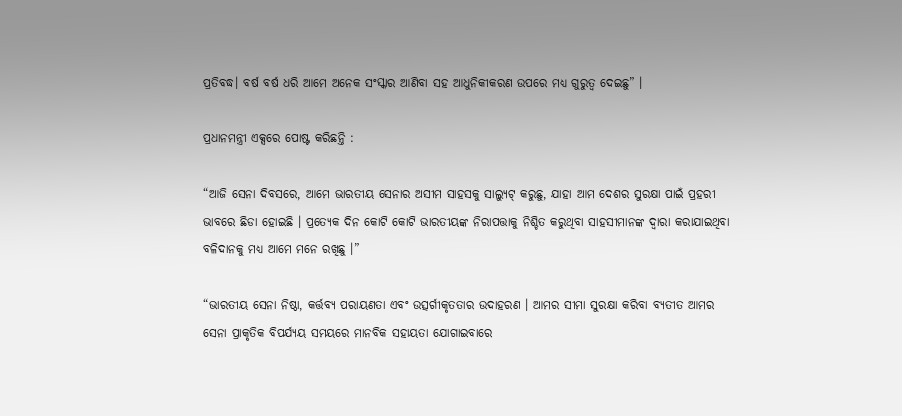ପ୍ରତିବଦ୍ଧ। ବର୍ଷ ବର୍ଷ ଧରି ଆମେ ଅନେକ ସଂସ୍କାର ଆଣିବା ସହ ଆଧୁନିକୀକରଣ ଉପରେ ମଧ୍ୟ ଗୁରୁତ୍ୱ ଦେଇଛୁ” ।

ପ୍ରଧାନମନ୍ତ୍ରୀ ଏକ୍ସରେ ପୋଷ୍ଟ କରିଛନ୍ତି :

“ଆଜି ସେନା ଦିବସରେ, ଆମେ ଭାରତୀୟ ସେନାର ଅସୀମ ସାହସକୁ ସାଲ୍ୟୁଟ୍ କରୁଛୁ, ଯାହା ଆମ ଦେଶର ସୁରକ୍ଷା ପାଇଁ ପ୍ରହରୀ ଭାବରେ ଛିଡା ହୋଇଛି । ପ୍ରତ୍ୟେକ ଦିନ କୋଟି କୋଟି ଭାରତୀୟଙ୍କ ନିରାପତ୍ତାକୁ ନିଶ୍ଚିତ କରୁଥିବା ସାହସୀମାନଙ୍କ ଦ୍ୱାରା କରାଯାଇଥିବା ବଳିଦାନକୁ ମଧ୍ୟ ଆମେ ମନେ ରଖିଛୁ ।”

“ଭାରତୀୟ ସେନା ନିଷ୍ଠା, କର୍ତ୍ତବ୍ୟ ପରାୟଣତା ଏବଂ ଉତ୍ସର୍ଗୀକୃତତାର ଉଦାହରଣ । ଆମର ସୀମା ସୁରକ୍ଷା କରିବା ବ୍ୟତୀତ ଆମର ସେନା ପ୍ରାକୃତିକ ବିପର୍ଯ୍ୟୟ ସମୟରେ ମାନବିକ ସହାୟତା ଯୋଗାଇବାରେ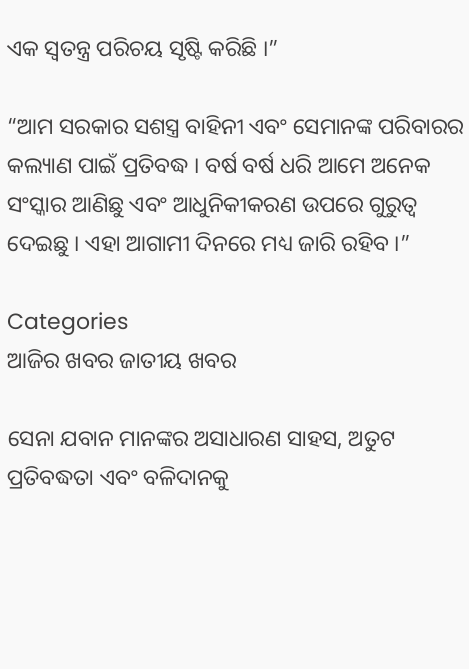ଏକ ସ୍ୱତନ୍ତ୍ର ପରିଚୟ ସୃଷ୍ଟି କରିଛି ।”

“ଆମ ସରକାର ସଶସ୍ତ୍ର ବାହିନୀ ଏବଂ ସେମାନଙ୍କ ପରିବାରର କଲ୍ୟାଣ ପାଇଁ ପ୍ରତିବଦ୍ଧ । ବର୍ଷ ବର୍ଷ ଧରି ଆମେ ଅନେକ ସଂସ୍କାର ଆଣିଛୁ ଏବଂ ଆଧୁନିକୀକରଣ ଉପରେ ଗୁରୁତ୍ୱ ଦେଇଛୁ । ଏହା ଆଗାମୀ ଦିନରେ ମଧ୍ୟ ଜାରି ରହିବ ।”

Categories
ଆଜିର ଖବର ଜାତୀୟ ଖବର

ସେନା ଯବାନ ମାନଙ୍କର ଅସାଧାରଣ ସାହସ, ଅତୁଟ ପ୍ରତିବଦ୍ଧତା ଏବଂ ବଳିଦାନକୁ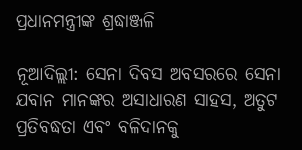ପ୍ରଧାନମନ୍ତ୍ରୀଙ୍କ ଶ୍ରଦ୍ଧାଞ୍ଜଳି

ନୂଆଦିଲ୍ଲୀ: ସେନା ଦିବସ ଅବସରରେ ସେନା ଯବାନ ମାନଙ୍କର ଅସାଧାରଣ ସାହସ, ଅତୁଟ ପ୍ରତିବଦ୍ଧତା ଏବଂ ବଳିଦାନକୁ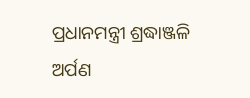ପ୍ରଧାନମନ୍ତ୍ରୀ ଶ୍ରଦ୍ଧାଞ୍ଜଳି ଅର୍ପଣ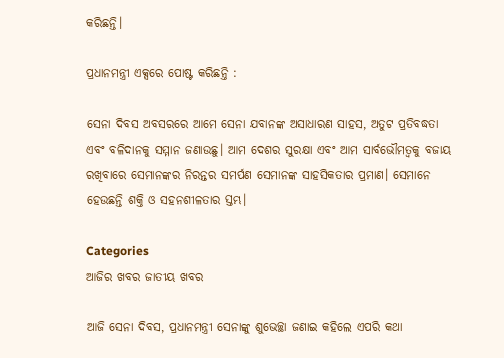କରିଛନ୍ତି।

ପ୍ରଧାନମନ୍ତ୍ରୀ ଏକ୍ସରେ ପୋଷ୍ଟ କରିଛନ୍ତି :

ସେନା ଦିବସ ଅବସରରେ ଆମେ ସେନା ଯବାନଙ୍କ ଅସାଧାରଣ ସାହସ, ଅତୁଟ ପ୍ରତିବଦ୍ଧତା ଏବଂ ବଳିଦାନକୁ ସମ୍ମାନ ଜଣାଉଛୁ। ଆମ ଦେଶର ସୁରକ୍ଷା ଏବଂ ଆମ ସାର୍ବଭୌମତ୍ୱକୁ ବଜାୟ ରଖିବାରେ ସେମାନଙ୍କର ନିରନ୍ତର ସମର୍ପଣ ସେମାନଙ୍କ ସାହସିକତାର ପ୍ରମାଣ। ସେମାନେ ହେଉଛନ୍ତି ଶକ୍ତି ଓ ସହନଶୀଳତାର ସ୍ତମ୍ଭ।

Categories
ଆଜିର ଖବର ଜାତୀୟ ଖବର

ଆଜି ସେନା ଦିବସ, ପ୍ରଧାନମନ୍ତ୍ରୀ ସେନାଙ୍କୁ ଶୁଭେଚ୍ଛା ଜଣାଇ କହିଲେ ଏପରି କଥା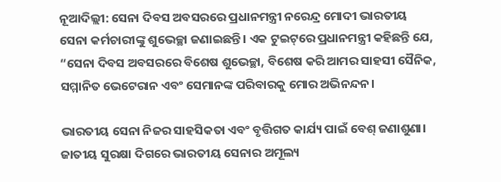ନୂଆଦିଲ୍ଲୀ: ସେନା ଦିବସ ଅବସରରେ ପ୍ରଧାନମନ୍ତ୍ରୀ ନରେନ୍ଦ୍ର ମୋଦୀ ଭାରତୀୟ ସେନା କର୍ମଚାରୀଙ୍କୁ ଶୁଭେଚ୍ଛା ଜଣାଇଛନ୍ତି। ଏକ ଟୁଇଟ୍‌ରେ ପ୍ରଧାନମନ୍ତ୍ରୀ କହିଛନ୍ତି ଯେ, “ସେନା ଦିବସ ଅବସରରେ ବିଶେଷ ଶୁଭେଚ୍ଛା, ବିଶେଷ କରି ଆମର ସାହସୀ ସୈନିକ, ସମ୍ମାନିତ ଭେଟେରାନ ଏବଂ ସେମାନଙ୍କ ପରିବାରକୁ ମୋର ଅଭିନନ୍ଦନ।

ଭାରତୀୟ ସେନା ନିଜର ସାହସିକତା ଏବଂ ବୃତ୍ତିଗତ କାର୍ଯ୍ୟ ପାଇଁ ବେଶ୍ ଜଣାଶୁଣା। ଜାତୀୟ ସୁରକ୍ଷା ଦିଗରେ ଭାରତୀୟ ସେନାର ଅମୂଲ୍ୟ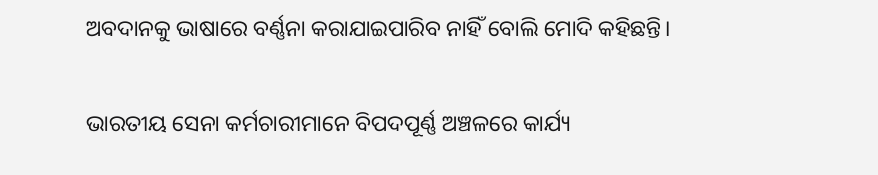ଅବଦାନକୁ ଭାଷାରେ ବର୍ଣ୍ଣନା କରାଯାଇପାରିବ ନାହିଁ ବୋଲି ମୋଦି କହିଛନ୍ତି।

ଭାରତୀୟ ସେନା କର୍ମଚାରୀମାନେ ବିପଦପୂର୍ଣ୍ଣ ଅଞ୍ଚଳରେ କାର୍ଯ୍ୟ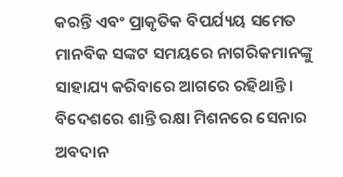କରନ୍ତି ଏବଂ ପ୍ରାକୃତିକ ବିପର୍ଯ୍ୟୟ ସମେତ ମାନବିକ ସଙ୍କଟ ସମୟରେ ନାଗରିକମାନଙ୍କୁ ସାହାଯ୍ୟ କରିବାରେ ଆଗରେ ରହିଥାନ୍ତି। ବିଦେଶରେ ଶାନ୍ତି ରକ୍ଷା ମିଶନରେ ସେନାର ଅବଦାନ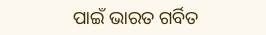ପାଇଁ ଭାରତ ଗର୍ବିତ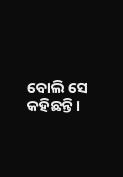ବୋଲି ସେ କହିଛନ୍ତି।